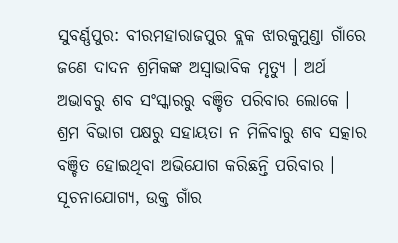ସୁବର୍ଣ୍ଣପୁର: ବୀରମହାରାଜପୁର ବ୍ଲକ ଝାରକୁମୁଣ୍ଡା ଗାଁରେ ଜଣେ ଦାଦନ ଶ୍ରମିକଙ୍କ ଅସ୍ବାଭାବିକ ମୃତ୍ୟୁ । ଅର୍ଥ ଅଭାବରୁ ଶବ ସଂସ୍କାରରୁ ବଞ୍ଚିତ ପରିବାର ଲୋକେ । ଶ୍ରମ ବିଭାଗ ପକ୍ଷରୁ ସହାୟତା ନ ମିଳିବାରୁ ଶବ ସତ୍କାର ବଞ୍ଚିତ ହୋଇଥିବା ଅଭିଯୋଗ କରିଛନ୍ତି ପରିବାର ।
ସୂଚନାଯୋଗ୍ୟ, ଉକ୍ତ ଗାଁର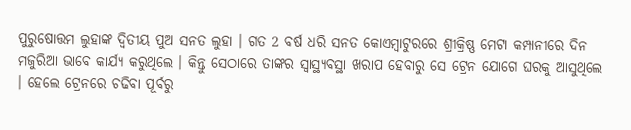ପୁରୁଷୋତ୍ତମ ଲୁହାଙ୍କ ଦ୍ବିତୀୟ ପୁଅ ସନତ ଲୁହା । ଗତ 2 ବର୍ଷ ଧରି ସନତ କୋଏମ୍ବାଟୁରରେ ଶ୍ରୀକ୍ରିଷ୍ଣ ମେଟା କମ୍ପାନୀରେ ଦିନ ମଜୁରିଆ ଭାବେ କାର୍ଯ୍ୟ କରୁଥିଲେ । କିନ୍ତୁ ସେଠାରେ ତାଙ୍କର ସ୍ବାସ୍ଥ୍ୟବସ୍ଥା ଖରାପ ହେବାରୁ ସେ ଟ୍ରେନ ଯୋଗେ ଘରକୁ ଆସୁଥିଲେ । ହେଲେ ଟ୍ରେନରେ ଚଢିବା ପୂର୍ବରୁ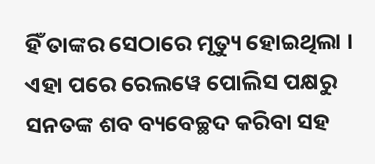ହିଁ ତାଙ୍କର ସେଠାରେ ମୃତ୍ୟୁ ହୋଇଥିଲା ।
ଏହା ପରେ ରେଲୱେ ପୋଲିସ ପକ୍ଷରୁ ସନତଙ୍କ ଶବ ବ୍ୟବେଚ୍ଛଦ କରିବା ସହ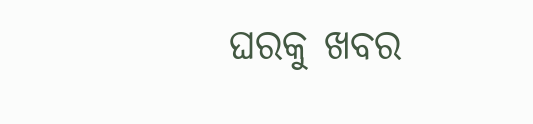ଘରକୁ ଖବର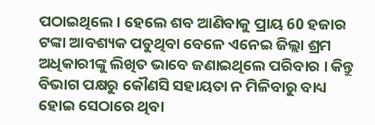ପଠାଇଥିଲେ । ହେଲେ ଶବ ଆଣିବାକୁ ପ୍ରାୟ 60 ହଜାର ଟଙ୍କା ଆବଶ୍ୟକ ପଡୁଥିବା ବେଳେ ଏନେଇ ଜିଲ୍ଲା ଶ୍ରମ ଅଧିକାରୀଙ୍କୁ ଲିଖିତ ଭାବେ ଜଣାଇଥିଲେ ପରିବାର । କିନ୍ତୁ ବିଭାଗ ପକ୍ଷରୁ କୌଣସି ସହାୟତା ନ ମିଳିବାରୁ ବାଧ୍ୟ ହୋଇ ସେଠାରେ ଥିବା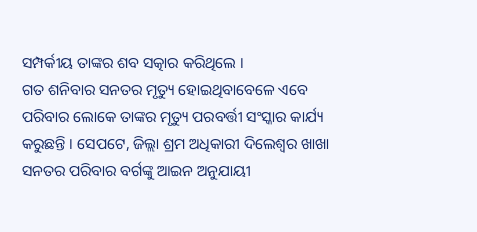ସମ୍ପର୍କୀୟ ତାଙ୍କର ଶବ ସତ୍କାର କରିଥିଲେ ।
ଗତ ଶନିବାର ସନତର ମୃତ୍ୟୁ ହୋଇଥିବାବେଳେ ଏବେ ପରିବାର ଲୋକେ ତାଙ୍କର ମୃତ୍ୟୁ ପରବର୍ତ୍ତୀ ସଂସ୍କାର କାର୍ଯ୍ୟ କରୁଛନ୍ତି । ସେପଟେ, ଜିଲ୍ଲା ଶ୍ରମ ଅଧିକାରୀ ଦିଲେଶ୍ବର ଖାଖା ସନତର ପରିବାର ବର୍ଗଙ୍କୁ ଆଇନ ଅନୁଯାୟୀ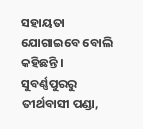ସହାୟତା ଯୋଗାଇବେ ବୋଲି କହିଛନ୍ତି ।
ସୁବର୍ଣ୍ଣପୁରରୁ ତୀର୍ଥବାସୀ ପଣ୍ଡା,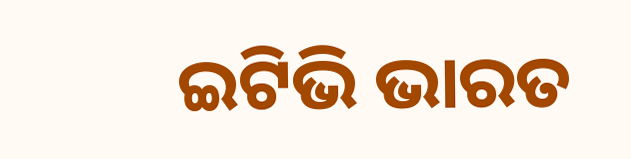ଇଟିଭି ଭାରତ